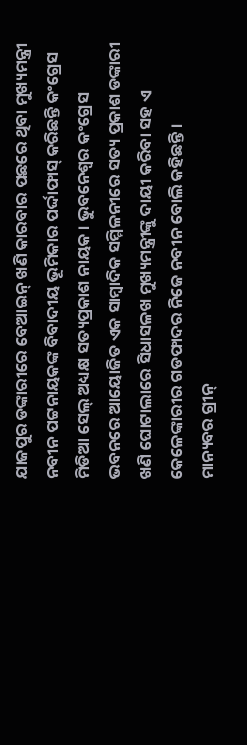ଯାଜପୁର ଡଙ୍କାରୀରେ ବେଆଇନ୍ ଖଣି କାରବାର ପଛରେ ଥିବା ମୁଖ୍ୟମନ୍ତ୍ରୀ ନବୀନ ପଟ୍ଟନାୟକଙ୍କ ବିବାଦୀୟ ଭୂମିକାର ପର୍ଦ୍ଦାଫାସ୍ କରିଛନ୍ତି କଂଗ୍ରେସ ମିଡିଆ ସେଲ୍ ଅଧ୍ୟକ୍ଷ ସତ୍ୟପ୍ରକାଶ ନାୟକ । ଭୁବନେଶ୍ୱର କଂଗ୍ରେସ ଭବନରେ ଆୟୋଜିତ ଏକ ସାମ୍ବାଦିକ ସମ୍ମିଳନୀରେ ସତ୍ୟ ପ୍ରକାଶ ଡଙ୍କାରୀ ଖଣି ଘୋଟାଲାରେ ସିଧାସଳଖ ମୁଖ୍ୟମନ୍ତ୍ରୀଙ୍କୁ ଦାୟୀ କରିବା ସହ ଏ କେଳେଙ୍କାରୀର ଗଡଫାଦର ନିଜେ ନବୀନ ବୋଲି କହିଛନ୍ତି ।
ମାନ୍ୟବର ଗ୍ରୀନ୍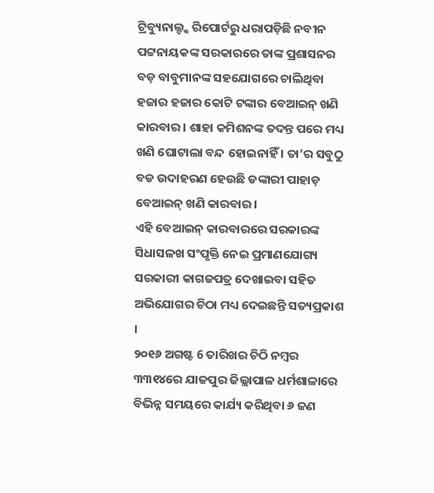ଟ୍ରିବ୍ୟୁନାଲ୍ଙ୍କ ରିପୋର୍ଟରୁ ଧରାପଡ଼ିଛି ନବୀନ ପଟ୍ଟନାୟକଙ୍କ ସରକାରରେ ତାଙ୍କ ପ୍ରଶାସନର ବଡ଼ ବାବୁମାନଙ୍କ ସହଯୋଗରେ ଚାଲିଥିବା ହଜାର ହଜାର କୋଟି ଟଙ୍କାର ବେଆଇନ୍ ଖଣି କାରବାର । ଶାହା କମିଶନଙ୍କ ତଦନ୍ତ ପରେ ମଧ୍ୟ ଖଣି ଘୋଟାଲା ବନ୍ଦ ହୋଇନାହିଁ । ତା’ର ସବୁଠୁ ବଡ ଉଦାହରଣ ହେଉଛି ଡଙ୍କାରୀ ପାହାଡ଼ ବେଆଇନ୍ ଖଣି କାରବାର ।
ଏହି ବେଆଇନ୍ କାରବାରରେ ସରକାରଙ୍କ ସିଧାସଳଖ ସଂପୃକ୍ତି ନେଇ ପ୍ରମାଣଯୋଗ୍ୟ ସରକାରୀ କାଗଜପତ୍ର ଦେଖାଇବା ସହିତ ଅଭିଯୋଗର ଚିଠା ମଧ୍ୟ ଦେଇଛନ୍ତି ସତ୍ୟପ୍ରକାଶ ।
୨୦୧୬ ଅଗଷ୍ଟ 6 ତାରିଖର ଚିଠି ନମ୍ବର ୩୩୧୪ରେ ଯାଜପୁର ଜିଲ୍ଲାପାଳ ଧର୍ମଶାଳାରେ ବିଭିନ୍ନ ସମୟରେ କାର୍ଯ୍ୟ କରିଥିବା ୬ ଜଣ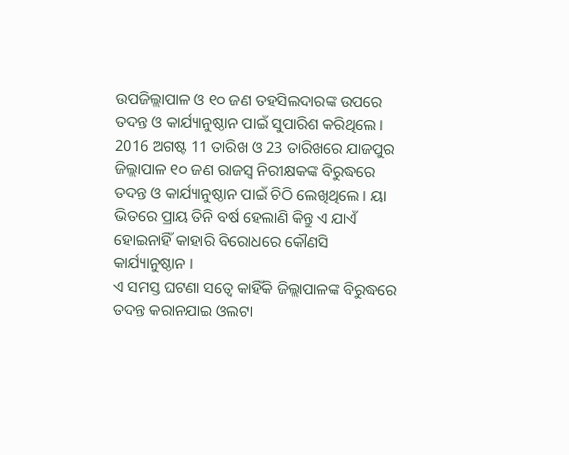ଉପଜିଲ୍ଲାପାଳ ଓ ୧୦ ଜଣ ତହସିଲଦାରଙ୍କ ଉପରେ ତଦନ୍ତ ଓ କାର୍ଯ୍ୟାନୁଷ୍ଠାନ ପାଇଁ ସୁପାରିଶ କରିଥିଲେ ।
2016 ଅଗଷ୍ଟ 11 ତାରିଖ ଓ 23 ତାରିଖରେ ଯାଜପୁର ଜିଲ୍ଲାପାଳ ୧୦ ଜଣ ରାଜସ୍ୱ ନିରୀକ୍ଷକଙ୍କ ବିରୁଦ୍ଧରେ ତଦନ୍ତ ଓ କାର୍ଯ୍ୟାନୁଷ୍ଠାନ ପାଇଁ ଚିଠି ଲେଖିଥିଲେ । ୟା ଭିତରେ ପ୍ରାୟ ତିନି ବର୍ଷ ହେଲାଣି କିନ୍ତୁ ଏ ଯାଏଁ ହୋଇନାହିଁ କାହାରି ବିରୋଧରେ କୌଣସି କାର୍ଯ୍ୟାନୁଷ୍ଠାନ ।
ଏ ସମସ୍ତ ଘଟଣା ସତ୍ୱେ କାହିଁକି ଜିଲ୍ଲାପାଳଙ୍କ ବିରୁଦ୍ଧରେ ତଦନ୍ତ କରାନଯାଇ ଓଲଟା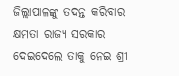ଜିଲ୍ଲାପାଳଙ୍କୁ ତଦନ୍ତ କରିବାର କ୍ଷମତା ରାଜ୍ୟ ସରକାର ଦେଇଦେଲେ ତାକୁ ନେଇ ଶ୍ରୀ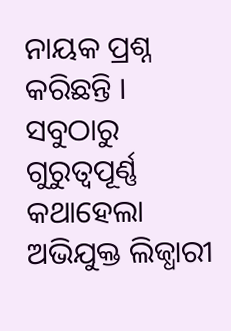ନାୟକ ପ୍ରଶ୍ନ କରିଛନ୍ତି ।
ସବୁଠାରୁ ଗୁରୁତ୍ୱପୂର୍ଣ୍ଣ କଥାହେଲା ଅଭିଯୁକ୍ତ ଲିଜ୍ଧାରୀ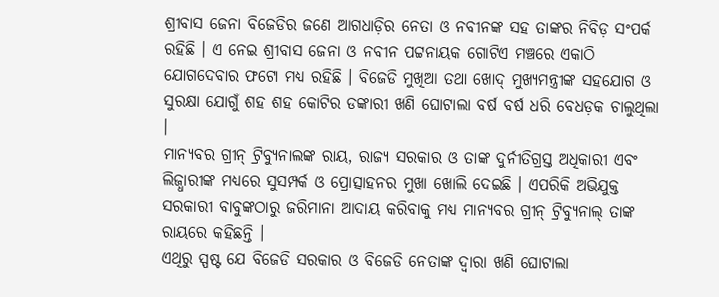ଶ୍ରୀବାସ ଜେନା ବିଜେଡିର ଜଣେ ଆଗଧାଡ଼ିର ନେତା ଓ ନବୀନଙ୍କ ସହ ତାଙ୍କର ନିବିଡ଼ ସଂପର୍କ ରହିଛି । ଏ ନେଇ ଶ୍ରୀବାସ ଜେନା ଓ ନବୀନ ପଟ୍ଟନାୟକ ଗୋଟିଏ ମଞ୍ଚରେ ଏକାଠି ଯୋଗଦେବାର ଫଟୋ ମଧ୍ୟ ରହିଛି । ବିଜେଡି ମୁଖିଆ ତଥା ଖୋଦ୍ ମୁଖ୍ୟମନ୍ତ୍ରୀଙ୍କ ସହଯୋଗ ଓ ସୁରକ୍ଷା ଯୋଗୁଁ ଶହ ଶହ କୋଟିର ଡଙ୍କାରୀ ଖଣି ଘୋଟାଲା ବର୍ଷ ବର୍ଷ ଧରି ବେଧଡ଼କ ଚାଲୁଥିଲା ।
ମାନ୍ୟବର ଗ୍ରୀନ୍ ଟ୍ରିବ୍ୟୁନାଲଙ୍କ ରାୟ, ରାଜ୍ୟ ସରକାର ଓ ତାଙ୍କ ଦୁର୍ନୀତିଗ୍ରସ୍ତ ଅଧିକାରୀ ଏବଂ ଲିଜ୍ଧାରୀଙ୍କ ମଧ୍ୟରେ ସୁସମ୍ପର୍କ ଓ ପ୍ରୋତ୍ସାହନର ମୁଖା ଖୋଲି ଦେଇଛି । ଏପରିକି ଅଭିଯୁକ୍ତ ସରକାରୀ ବାବୁଙ୍କଠାରୁ ଜରିମାନା ଆଦାୟ କରିବାକୁ ମଧ୍ୟ ମାନ୍ୟବର ଗ୍ରୀନ୍ ଟ୍ରିବ୍ୟୁନାଲ୍ ତାଙ୍କ ରାୟରେ କହିଛନ୍ତି ।
ଏଥିରୁ ସ୍ପଷ୍ଟ ଯେ ବିଜେଡି ସରକାର ଓ ବିଜେଡି ନେତାଙ୍କ ଦ୍ୱାରା ଖଣି ଘୋଟାଲା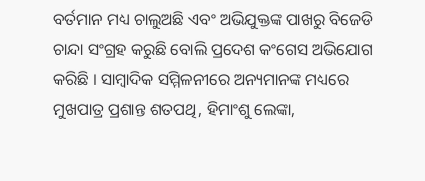ବର୍ତମାନ ମଧ୍ୟ ଚାଲୁଅଛି ଏବଂ ଅଭିଯୁକ୍ତଙ୍କ ପାଖରୁ ବିଜେଡି ଚାନ୍ଦା ସଂଗ୍ରହ କରୁଛି ବୋଲି ପ୍ରଦେଶ କଂଗେସ ଅଭିଯୋଗ କରିଛି । ସାମ୍ବାଦିକ ସମ୍ମିଳନୀରେ ଅନ୍ୟମାନଙ୍କ ମଧ୍ୟରେ ମୁଖପାତ୍ର ପ୍ରଶାନ୍ତ ଶତପଥି, ହିମାଂଶୁ ଲେଙ୍କା,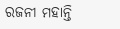ରଜନୀ ମହାନ୍ତି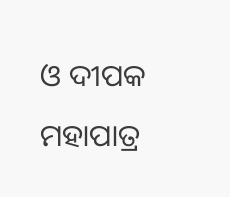ଓ ଦୀପକ ମହାପାତ୍ର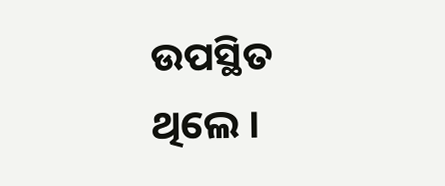ଉପସ୍ଥିତ ଥିଲେ ।